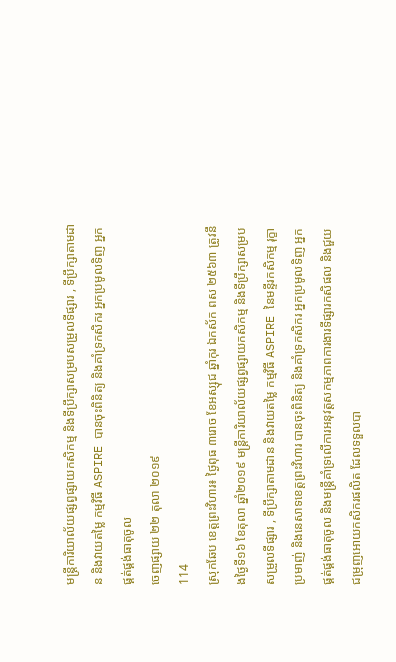មន្រ្តីការិយាល័យផ្សព្វផ្សាយកសិកម្ម និងទីប្រឹក្សាសម្របសម្រួលទីផ្សារ , ទីប្រឹក្សាតាមដាន និងវាយតម្លៃ កម្មវិធី ASPIRE បានចុះពិនិត្យ និងគាំទ្រកសិករ អ្នកប្រមូលទិញ អ្នកផ្គត់ផ្គង់ធាតុចូល
ចេញផ្សាយ ២២ តុលា ២០១៩
114
ស្រុកឆែប ខេត្តព្រះវិហារ៖ ថ្ងៃពុធ ៣រោច ខែអស្សុជ ឆ្នាំកុរ ឯកស័ក ពស ២៥៦៣ ត្រូវនឹងថ្ងៃទី១៦ ខែតុលា ឆ្នាំ២០១៩ មន្រ្តីការិយាល័យផ្សព្វផ្សាយកសិកម្ម និងទីប្រឹក្សាសម្របសម្រួលទីផ្សារ , ទីប្រឹក្សាតាមដាន និងវាយតម្លៃ កម្មវិធី ASPIRE នៃមន្ទីរកសិកម្ម រុក្ខាប្រមាញ់ និងនេសាទខេត្តព្រះវិហារ បានចុះពិនិត្យ និងគាំទ្រកសិករ អ្នកប្រមូលទិញ អ្នកផ្គត់ផ្គង់ធាតុចូល និងមន្រ្តីគាំទ្រលើការអនុវត្តសកម្មភាពការងារទីផ្សារកសិផល និងជួយជម្រុញអោយកសិករផលិត ដែលទទួលបា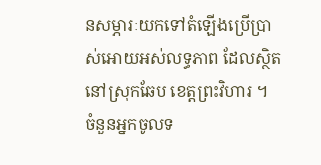នសម្ភារៈយកទៅតំឡើងប្រើប្រាស់អោយអស់លទ្ធភាព ដែលស្ថិតនៅស្រុកឆែប ខេត្តព្រះវិហារ ។
ចំនួនអ្នកចូលទ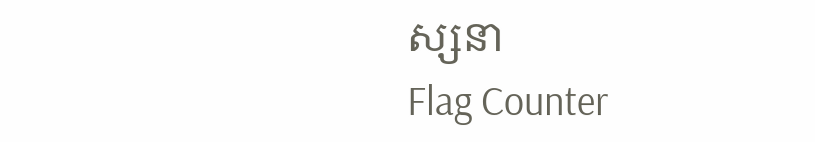ស្សនា
Flag Counter